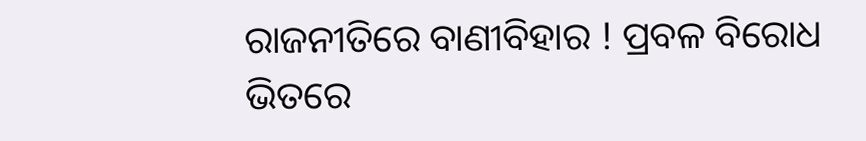ରାଜନୀତିରେ ବାଣୀବିହାର ! ପ୍ରବଳ ବିରୋଧ ଭିତରେ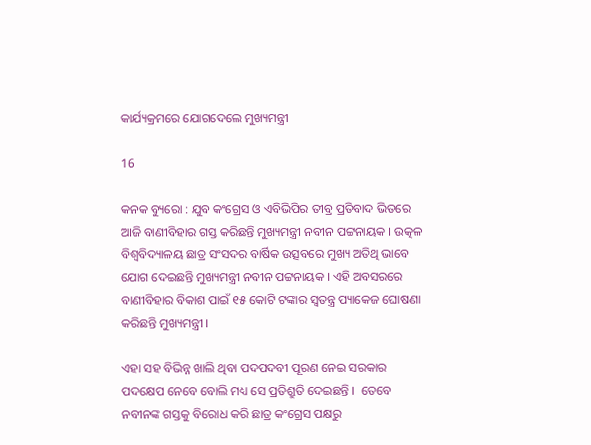କାର୍ଯ୍ୟକ୍ରମରେ ଯୋଗଦେଲେ ମୁଖ୍ୟମନ୍ତ୍ରୀ

16

କନକ ବ୍ୟୁରୋ : ଯୁବ କଂଗ୍ରେସ ଓ ଏବିଭିପିର ତୀବ୍ର ପ୍ରତିବାଦ ଭିତରେ ଆଜି ବାଣୀବିହାର ଗସ୍ତ କରିଛନ୍ତି ମୁଖ୍ୟମନ୍ତ୍ରୀ ନବୀନ ପଟ୍ଟନାୟକ । ଉତ୍କଳ ବିଶ୍ୱବିଦ୍ୟାଳୟ ଛାତ୍ର ସଂସଦର ବାର୍ଷିକ ଉତ୍ସବରେ ମୁଖ୍ୟ ଅତିଥି ଭାବେ ଯୋଗ ଦେଇଛନ୍ତି ମୁଖ୍ୟମନ୍ତ୍ରୀ ନବୀନ ପଟ୍ଟନାୟକ । ଏହି ଅବସରରେ ବାଣୀବିହାର ବିକାଶ ପାଇଁ ୧୫ କୋଟି ଟଙ୍କାର ସ୍ୱତନ୍ତ୍ର ପ୍ୟାକେଜ ଘୋଷଣା କରିଛନ୍ତି ମୁଖ୍ୟମନ୍ତ୍ରୀ ।

ଏହା ସହ ବିଭିନ୍ନ ଖାଲି ଥିବା ପଦପଦବୀ ପୂରଣ ନେଇ ସରକାର ପଦକ୍ଷେପ ନେବେ ବୋଲି ମଧ୍ୟ ସେ ପ୍ରତିଶ୍ରୁତି ଦେଇଛନ୍ତି ।  ତେବେ ନବୀନଙ୍କ ଗସ୍ତକୁ ବିରୋଧ କରି ଛାତ୍ର କଂଗ୍ରେସ ପକ୍ଷରୁ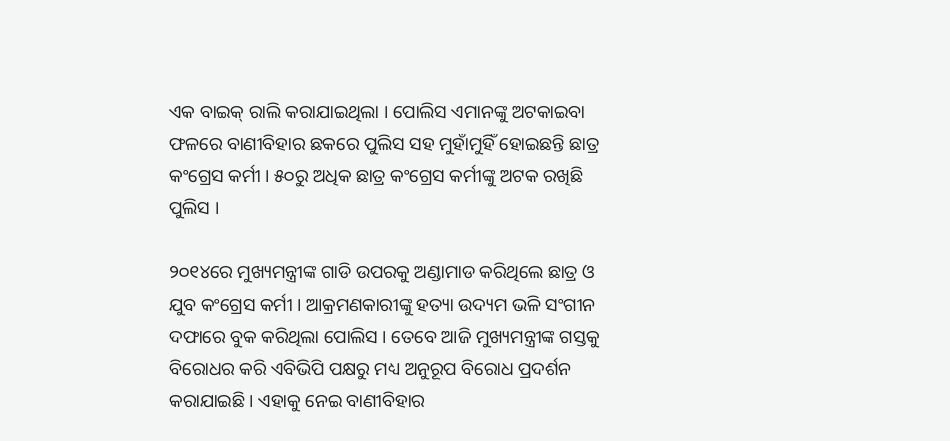ଏକ ବାଇକ୍ ରାଲି କରାଯାଇଥିଲା । ପୋଲିସ ଏମାନଙ୍କୁ ଅଟକାଇବା ଫଳରେ ବାଣୀବିହାର ଛକରେ ପୁଲିସ ସହ ମୁହାଁମୁହିଁ ହୋଇଛନ୍ତି ଛାତ୍ର କଂଗ୍ରେସ କର୍ମୀ । ୫୦ରୁ ଅଧିକ ଛାତ୍ର କଂଗ୍ରେସ କର୍ମୀଙ୍କୁ ଅଟକ ରଖିଛି ପୁଲିସ ।

୨୦୧୪ରେ ମୁଖ୍ୟମନ୍ତ୍ରୀଙ୍କ ଗାଡି ଉପରକୁ ଅଣ୍ଡାମାଡ କରିଥିଲେ ଛାତ୍ର ଓ ଯୁବ କଂଗ୍ରେସ କର୍ମୀ । ଆକ୍ରମଣକାରୀଙ୍କୁ ହତ୍ୟା ଉଦ୍ୟମ ଭଳି ସଂଗୀନ ଦଫାରେ ବୁକ କରିଥିଲା ପୋଲିସ । ତେବେ ଆଜି ମୁଖ୍ୟମନ୍ତ୍ରୀଙ୍କ ଗସ୍ତକୁ ବିରୋଧର କରି ଏବିଭିପି ପକ୍ଷରୁ ମଧ୍ୟ ଅନୁରୂପ ବିରୋଧ ପ୍ରଦର୍ଶନ କରାଯାଇଛି । ଏହାକୁ ନେଇ ବାଣୀବିହାର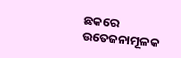ଛକରେ ଉତେଜନାମୂଳକ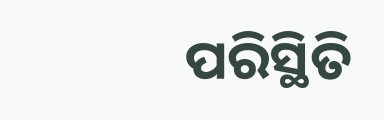ପରିସ୍ଥିତି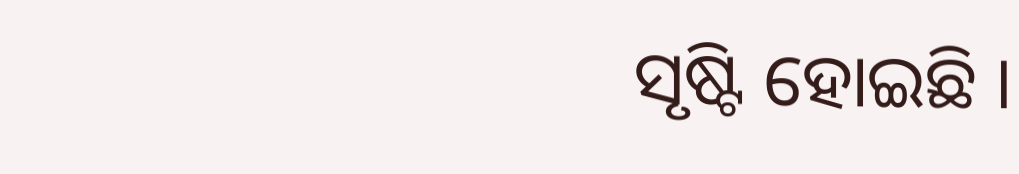ସୃଷ୍ଟି ହୋଇଛି ।